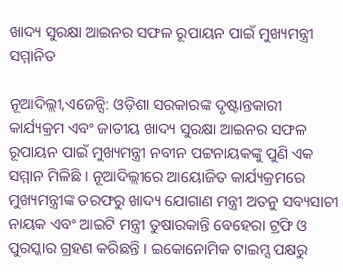ଖାଦ୍ୟ ସୁରକ୍ଷା ଆଇନର ସଫଳ ରୂପାୟନ ପାଇଁ ମୁଖ୍ୟମନ୍ତ୍ରୀ ସମ୍ମାନିତ

ନୂଆଦିଲ୍ଲୀ,ଏଜେନ୍ସି: ଓଡ଼ିଶା ସରକାରଙ୍କ ଦୃଷ୍ଟାନ୍ତକାରୀ କାର୍ଯ୍ୟକ୍ରମ ଏବଂ ଜାତୀୟ ଖାଦ୍ୟ ସୁରକ୍ଷା ଆଇନର ସଫଳ ରୂପାୟନ ପାଇଁ ମୁଖ୍ୟମନ୍ତ୍ରୀ ନବୀନ ପଟ୍ଟନାୟକଙ୍କୁ ପୁଣି ଏକ ସମ୍ମାନ ମିଳିଛି । ନୂଆଦିଲ୍ଲୀରେ ଆୟୋଜିତ କାର୍ଯ୍ୟକ୍ରମରେ ମୁଖ୍ୟମନ୍ତ୍ରୀଙ୍କ ତରଫରୁ ଖାଦ୍ୟ ଯୋଗାଣ ମନ୍ତ୍ରୀ ଅତନୁ ସବ୍ୟସାଚୀ ନାୟକ ଏବଂ ଆଇଟି ମନ୍ତ୍ରୀ ତୁଷାରକାନ୍ତି ବେହେରା ଟ୍ରଫି ଓ ପୁରସ୍କାର ଗ୍ରହଣ କରିଛନ୍ତି । ଇକୋନୋମିକ ଟାଇମ୍ସ ପକ୍ଷରୁ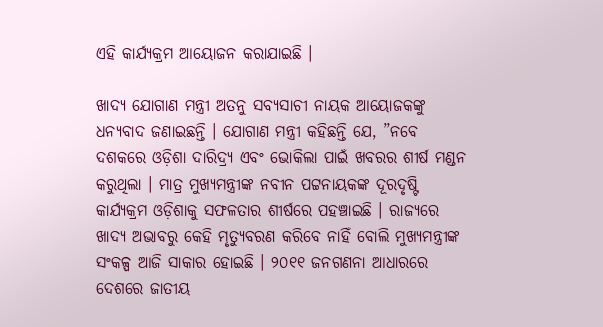ଏହି କାର୍ଯ୍ୟକ୍ରମ ଆୟୋଜନ କରାଯାଇଛି ।

ଖାଦ୍ୟ ଯୋଗାଣ ମନ୍ତ୍ରୀ ଅତନୁ ସବ୍ୟସାଚୀ ନାୟକ ଆୟୋଜକଙ୍କୁ ଧନ୍ୟବାଦ ଜଣାଇଛନ୍ତି । ଯୋଗାଣ ମନ୍ତ୍ରୀ କହିଛନ୍ତି ଯେ, ”ନବେ ଦଶକରେ ଓଡ଼ିଶା ଦାରିଦ୍ର୍ୟ ଏବଂ ଭୋକିଲା ପାଇଁ ଖବରର ଶୀର୍ଷ ମଣ୍ଡନ କରୁଥିଲା । ମାତ୍ର ମୁଖ୍ୟମନ୍ତ୍ରୀଙ୍କ ନବୀନ ପଟ୍ଟନାୟକଙ୍କ ଦୂରଦୃଷ୍ଟି କାର୍ଯ୍ୟକ୍ରମ ଓଡ଼ିଶାକୁ ସଫଳତାର ଶୀର୍ଷରେ ପହଞ୍ଚାଇଛି । ରାଜ୍ୟରେ ଖାଦ୍ୟ ଅଭାବରୁ କେହି ମୃତ୍ୟୁବରଣ କରିବେ ନାହିଁ ବୋଲି ମୁଖ୍ୟମନ୍ତ୍ରୀଙ୍କ ସଂକଳ୍ପ ଆଜି ସାକାର ହୋଇଛି । ୨୦୧୧ ଜନଗଣନା ଆଧାରରେ ଦେଶରେ ଜାତୀୟ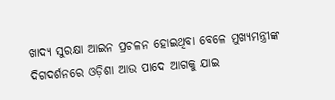ଖାଦ୍ୟ ସୁରକ୍ଷା ଆଇନ ପ୍ରଚଳନ ହୋଇଥିବା ବେଳେ ମୁଖ୍ୟମନ୍ତ୍ରୀଙ୍କ ଦିଗଦର୍ଶନରେ ଓଡ଼ିଶା ଆଉ ପାଦେ ଆଗକୁ ଯାଇ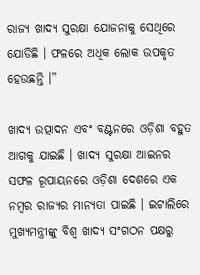ରାଜ୍ୟ ଖାଦ୍ୟ ସୁରକ୍ଷା ଯୋଜନାକୁ ସେଥିରେ ଯୋଡିଛି । ଫଳରେ ଅଧିକ ଲୋକ ଉପକୃତ ହେଉଛନ୍ତି ।”

ଖାଦ୍ୟ ଉତ୍ପାଦନ ଏବଂ ବଣ୍ଟନରେ ଓଡ଼ିଶା ବହୁତ ଆଗକୁ ଯାଇଛି । ଖାଦ୍ୟ ସୁରକ୍ଷା ଆଇନର ସଫଳ ରୂପାୟନରେ ଓଡ଼ିଶା ଦେଶରେ ଏକ ନମ୍ବର ରାଜ୍ୟର ମାନ୍ୟତା ପାଇଛି । ଇଟାଲିରେ ମୁଖ୍ୟମନ୍ତ୍ରୀଙ୍କୁ ବିଶ୍ଵ ଖାଦ୍ୟ ସଂଗଠନ ପକ୍ଷରୁ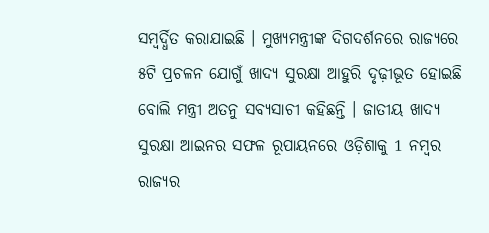ସମ୍ବର୍ଦ୍ଧିତ କରାଯାଇଛି । ମୁଖ୍ୟମନ୍ତ୍ରୀଙ୍କ ଦିଗଦର୍ଶନରେ ରାଜ୍ୟରେ ୫ଟି ପ୍ରଚଳନ ଯୋଗୁଁ ଖାଦ୍ୟ ସୁରକ୍ଷା ଆହୁରି ଦୃଢ଼ୀଭୂତ ହୋଇଛି ବୋଲି ମନ୍ତ୍ରୀ ଅତନୁ ସବ୍ୟସାଚୀ କହିଛନ୍ତି । ଜାତୀୟ ଖାଦ୍ୟ ସୁରକ୍ଷା ଆଇନର ସଫଳ ରୂପାୟନରେ ଓଡ଼ିଶାକୁ 1 ନମ୍ବର ରାଜ୍ୟର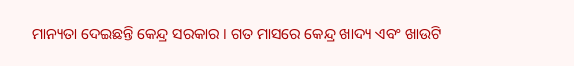ମାନ୍ୟତା ଦେଇଛନ୍ତି କେନ୍ଦ୍ର ସରକାର । ଗତ ମାସରେ କେନ୍ଦ୍ର ଖାଦ୍ୟ ଏବଂ ଖାଉଟି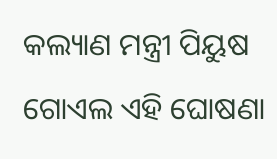କଲ୍ୟାଣ ମନ୍ତ୍ରୀ ପିୟୁଷ ଗୋଏଲ ଏହି ଘୋଷଣା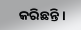କରିଛନ୍ତି ।